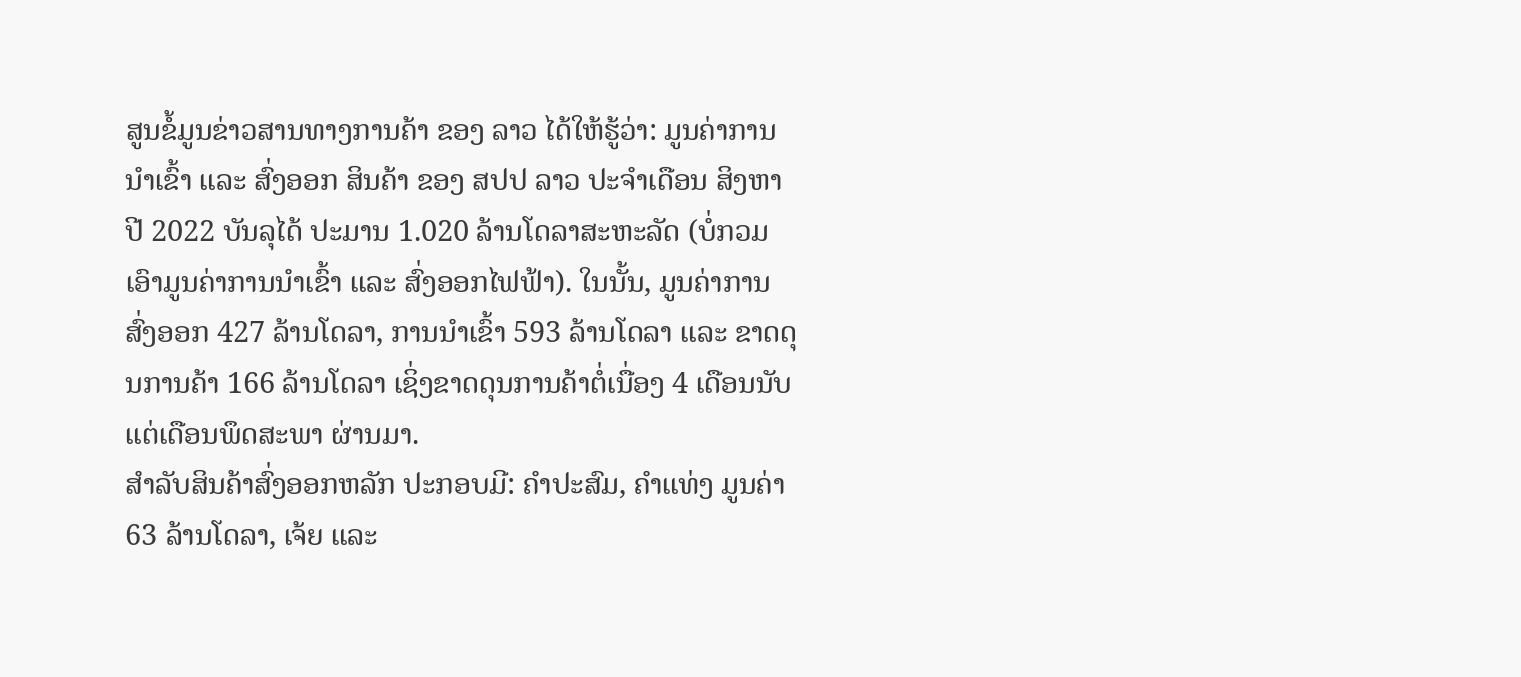ສູນຂໍ້ມູນຂ່າວສານທາງການຄ້າ ຂອງ ລາວ ໄດ້ໃຫ້ຮູ້ວ່າ: ມູນຄ່າການ ນໍາເຂົ້າ ແລະ ສົ່ງອອກ ສິນຄ້າ ຂອງ ສປປ ລາວ ປະຈໍາເດືອນ ສິງຫາ ປີ 2022 ບັນລຸໄດ້ ປະມານ 1.020 ລ້ານໂດລາສະຫະລັດ (ບໍ່ກວມເອົາມູນຄ່າການນຳເຂົ້າ ແລະ ສົ່ງອອກໄຟຟ້າ). ໃນນັ້ນ, ມູນຄ່າການສົ່ງອອກ 427 ລ້ານໂດລາ, ການນໍາເຂົ້າ 593 ລ້ານໂດລາ ແລະ ຂາດດຸນການຄ້າ 166 ລ້ານໂດລາ ເຊິ່ງຂາດດຸນການຄ້າຕໍ່ເນື່ອງ 4 ເດືອນນັບແຕ່ເດືອນພຶດສະພາ ຜ່ານມາ.
ສຳລັບສິນຄ້າສົ່ງອອກຫລັກ ປະກອບມີ: ຄຳປະສົມ, ຄຳແທ່ງ ມູນຄ່າ 63 ລ້ານໂດລາ, ເຈ້ຍ ແລະ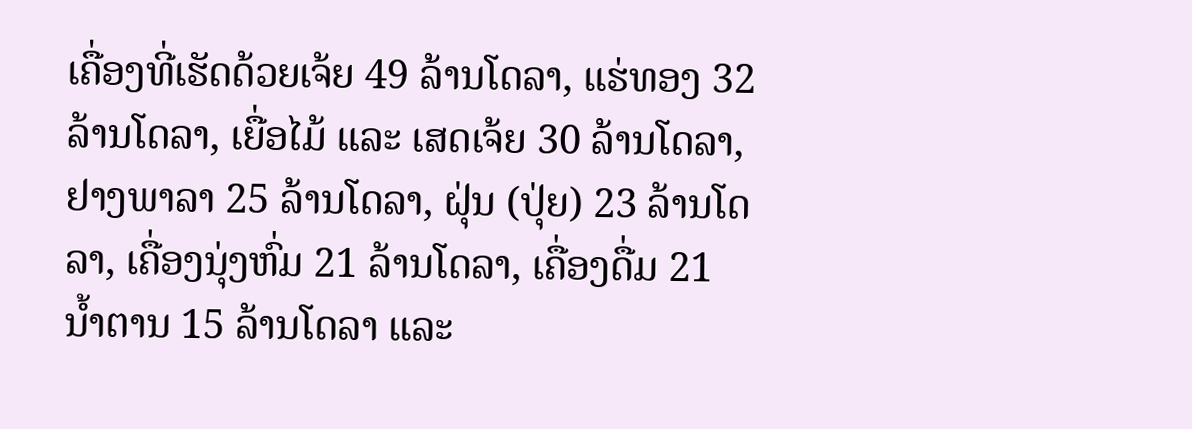ເຄື່ອງທີ່ເຮັດດ້ວຍເຈ້ຍ 49 ລ້ານໂດລາ, ແຮ່ທອງ 32 ລ້ານໂດລາ, ເຍື່ອໄມ້ ແລະ ເສດເຈ້ຍ 30 ລ້ານໂດລາ, ຢາງພາລາ 25 ລ້ານໂດລາ, ຝຸ່ນ (ປຸ່ຍ) 23 ລ້ານໂດລາ, ເຄື່ອງນຸ່ງຫົ່ມ 21 ລ້ານໂດລາ, ເຄື່ອງດື່ມ 21 ນໍ້າຕານ 15 ລ້ານໂດລາ ແລະ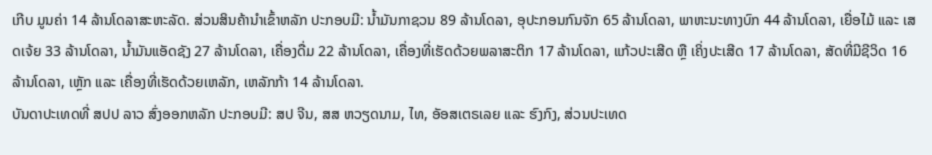ເກີບ ມູນຄ່າ 14 ລ້ານໂດລາສະຫະລັດ. ສ່ວນສິນຄ້ານໍາເຂົ້າຫລັກ ປະກອບມີ: ນໍ້າມັນກາຊວນ 89 ລ້ານໂດລາ, ອຸປະກອນກົນຈັກ 65 ລ້ານໂດລາ, ພາຫະນະທາງບົກ 44 ລ້ານໂດລາ, ເຍື່ອໄມ້ ແລະ ເສດເຈ້ຍ 33 ລ້ານໂດລາ, ນ້ຳມັນແອັດຊັງ 27 ລ້ານໂດລາ, ເຄື່ອງດື່ມ 22 ລ້ານໂດລາ, ເຄື່ອງທີ່ເຮັດດ້ວຍພລາສະຕິກ 17 ລ້ານໂດລາ, ແກ້ວປະເສີດ ຫຼື ເຄິ່ງປະເສີດ 17 ລ້ານໂດລາ, ສັດທີ່ມີຊີວິດ 16 ລ້ານໂດລາ, ເຫຼັກ ແລະ ເຄື່ອງທີ່ເຮັດດ້ວຍເຫລັກ, ເຫລັກກ້າ 14 ລ້ານໂດລາ.
ບັນດາປະເທດທີ່ ສປປ ລາວ ສົ່ງອອກຫລັກ ປະກອບມີ: ສປ ຈີນ, ສສ ຫວຽດນາມ, ໄທ, ອັອສເຕຣເລຍ ແລະ ຮົງກົງ, ສ່ວນປະເທດ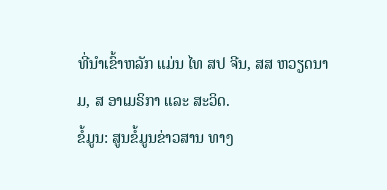ທີ່ນໍາເຂົ້າຫລັກ ແມ່ນ ໄທ ສປ ຈີນ, ສສ ຫວຽດນາມ, ສ ອາເມຣິກາ ແລະ ສະວິດ.
ຂໍ້ມູນ: ສູນຂໍ້ມູນຂ່າວສານ ທາງ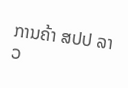ການຄ້າ ສປປ ລາວ